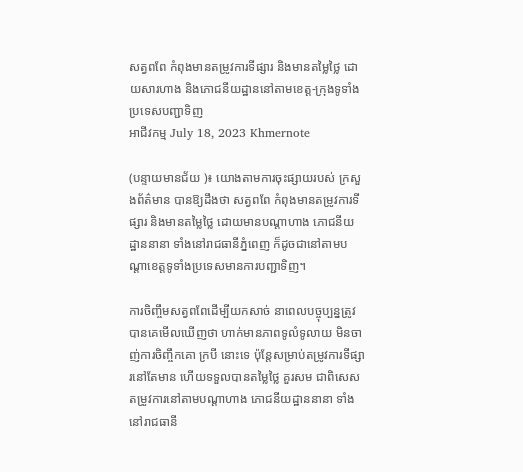សត្វពពែ កំពុងមានតម្រូវការទីផ្សារ និងមានតម្លៃថ្លៃ ដោយសារហាង និងភោជនីយដ្ឋាននៅតាមខេត្ត-ក្រុងទូទាំងប្រទេសបញ្ជាទិញ
អាជីវកម្ម July 18, 2023 Khmernote

(បន្ទាយមានជ័យ )៖ យោងតាមការចុះផ្សាយរបស់ ក្រសួងព័ត៌មាន បានឱ្យដឹងថា សត្វពពែ កំពុងមានតម្រូវការទីផ្សារ និងមានតម្លៃថ្លៃ ដោយមានបណ្តាហាង ភោជនីយដ្ឋាននានា ទាំងនៅរាជធានីភ្នំពេញ ក៏ដូចជានៅតាមបណ្តាខេត្តទូទាំងប្រទេសមានការបញ្ជាទិញ។

ការចិញ្ចឹមសត្វពពែដើម្បីយកសាច់ នាពេលបច្ចុប្បន្នត្រូវបានគេមើលឃើញថា ហាក់មានភាពទូលំទូលាយ មិនចាញ់ការចិញ្ចឹកគោ ក្របី នោះទេ ប៉ុន្តែសម្រាប់តម្រូវការទីផ្សារនៅតែមាន ហើយទទួលបានតម្លៃថ្លៃ គួរសម ជាពិសេសតម្រូវការនៅតាមបណ្តាហាង ភោជនីយដ្ឋាននានា ទាំងនៅរាជធានី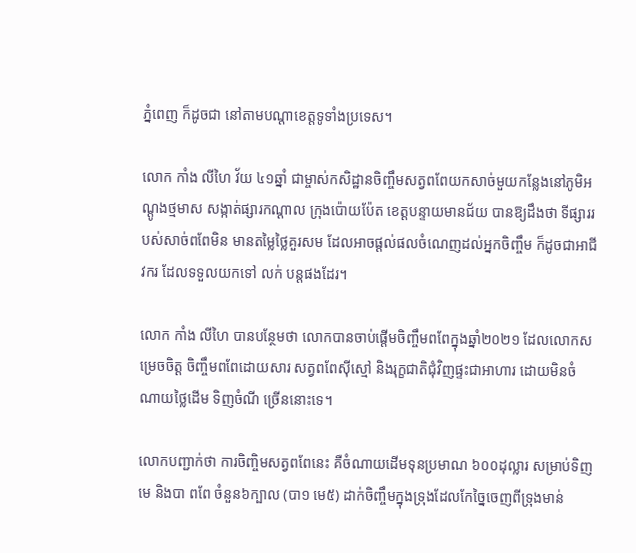ភ្នំពេញ ក៏ដូចជា នៅតាមបណ្តាខេត្តទូទាំងប្រទេស។

លោក កាំង លីហៃ វ័យ ៤១ឆ្នាំ ជាម្ចាស់កសិដ្ឋានចិញ្ចឹមសត្វពពែយកសាច់មួយកន្លែងនៅភូមិអណ្តូងថ្មមាស សង្កាត់ផ្សារកណ្តាល ក្រុងប៉ោយប៉ែត ខេត្តបន្ទាយមានជ័យ បានឱ្យដឹងថា ទីផ្សាររបស់សាច់ពពែមិន មានតម្លៃថ្លៃគួរសម ដែលអាចផ្តល់ផលចំណេញដល់អ្នកចិញ្ចឹម ក៏ដូចជាអាជីវករ ដែលទទួលយកទៅ លក់ បន្តផងដែរ។

លោក កាំង លីហៃ បានបន្ថែមថា លោកបានចាប់ផ្តើមចិញ្ចឹមពពែក្នុងឆ្នាំ២០២១ ដែលលោកសម្រេចចិត្ត ចិញ្ចឹមពពែដោយសារ សត្វពពែស៊ីស្មៅ និងរុក្ខជាតិជុំវិញផ្ទះជាអាហារ ដោយមិនចំណាយថ្លៃដើម ទិញចំណី ច្រើននោះទេ។

លោកបញ្ជាក់ថា ការចិញ្ចិមសត្វពពែនេះ គឺចំណាយដើមទុនប្រមាណ ៦០០ដុល្លារ សម្រាប់ទិញមេ និងបា ពពែ ចំនួន៦ក្បាល (បា១ មេ៥) ដាក់ចិញ្ចឹមក្នុងទ្រុងដែលកែច្នៃចេញពីទ្រុងមាន់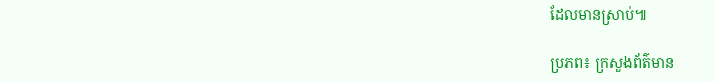ដែលមានស្រាប់៕

ប្រភព៖ ក្រសួងព័ត៌មាន